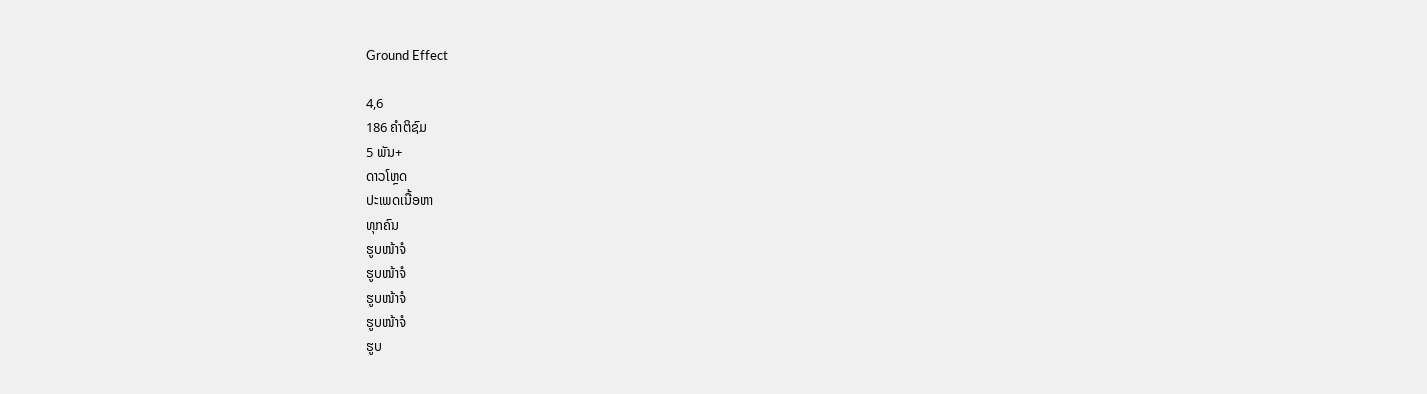Ground Effect

4,6
186 ຄຳຕິຊົມ
5 ພັນ+
ດາວໂຫຼດ
ປະເພດເນື້ອຫາ
ທຸກຄົນ
ຮູບໜ້າຈໍ
ຮູບໜ້າຈໍ
ຮູບໜ້າຈໍ
ຮູບໜ້າຈໍ
ຮູບ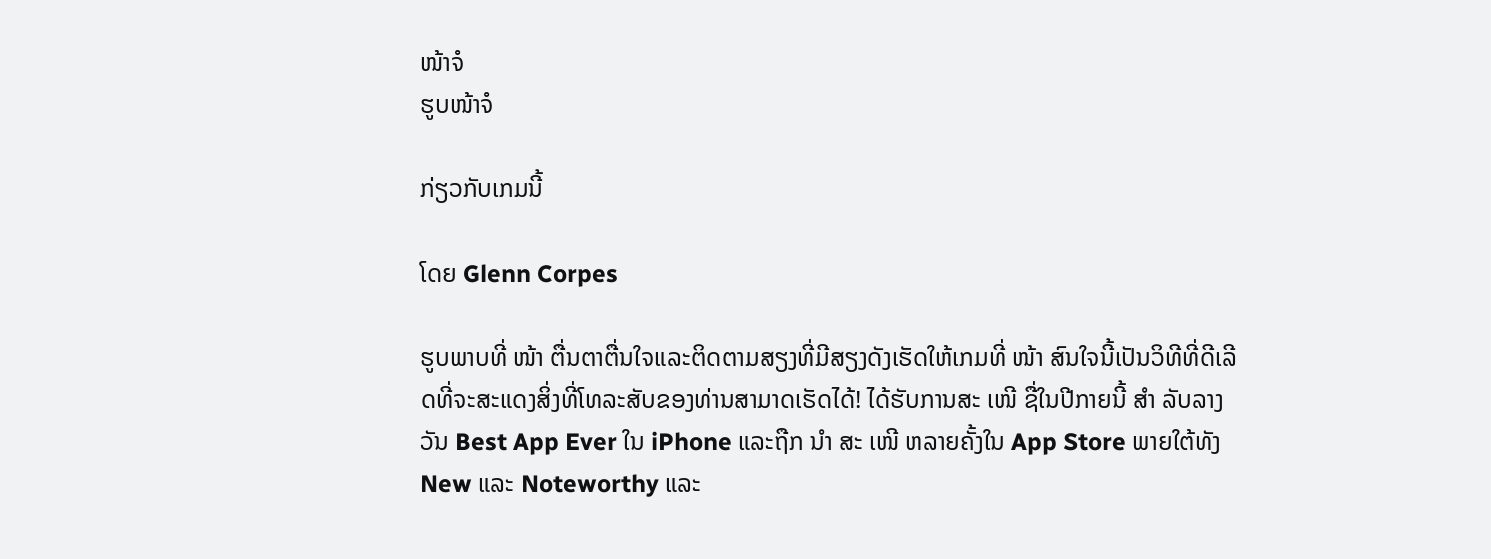ໜ້າຈໍ
ຮູບໜ້າຈໍ

ກ່ຽວກັບເກມນີ້

ໂດຍ Glenn Corpes

ຮູບພາບທີ່ ໜ້າ ຕື່ນຕາຕື່ນໃຈແລະຕິດຕາມສຽງທີ່ມີສຽງດັງເຮັດໃຫ້ເກມທີ່ ໜ້າ ສົນໃຈນີ້ເປັນວິທີທີ່ດີເລີດທີ່ຈະສະແດງສິ່ງທີ່ໂທລະສັບຂອງທ່ານສາມາດເຮັດໄດ້! ໄດ້ຮັບການສະ ເໜີ ຊື່ໃນປີກາຍນີ້ ສຳ ລັບລາງວັນ Best App Ever ໃນ iPhone ແລະຖືກ ນຳ ສະ ເໜີ ຫລາຍຄັ້ງໃນ App Store ພາຍໃຕ້ທັງ New ແລະ Noteworthy ແລະ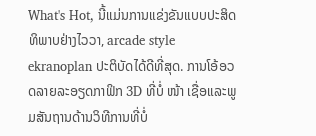What's Hot, ນີ້ແມ່ນການແຂ່ງຂັນແບບປະສິດທິພາບຢ່າງໄວວາ, arcade style ekranoplan ປະຕິບັດໄດ້ດີທີ່ສຸດ. ການໂອ້ອວດລາຍລະອຽດກາຟິກ 3D ທີ່ບໍ່ ໜ້າ ເຊື່ອແລະພູມສັນຖານດ້ານວິທີການທີ່ບໍ່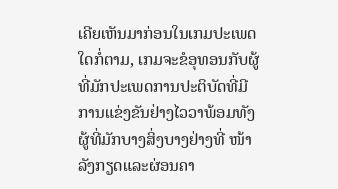ເຄີຍເຫັນມາກ່ອນໃນເກມປະເພດໃດກໍ່ຕາມ, ເກມຈະຂໍອຸທອນກັບຜູ້ທີ່ມັກປະເພດການປະຕິບັດທີ່ມີການແຂ່ງຂັນຢ່າງໄວວາພ້ອມທັງຜູ້ທີ່ມັກບາງສິ່ງບາງຢ່າງທີ່ ໜ້າ ລັງກຽດແລະຜ່ອນຄາ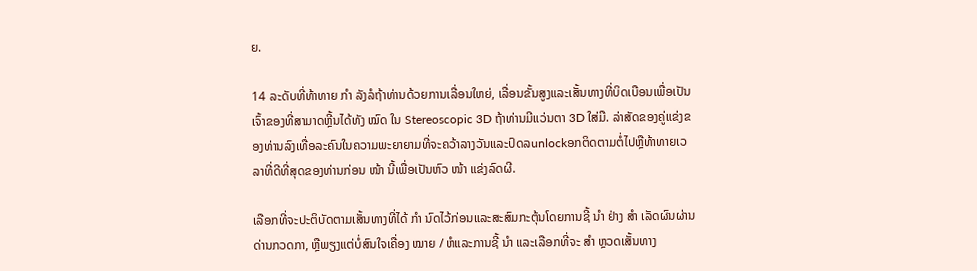ຍ.

14 ລະດັບທີ່ທ້າທາຍ ກຳ ລັງລໍຖ້າທ່ານດ້ວຍການເລື່ອນໃຫຍ່, ເລື່ອນຂັ້ນສູງແລະເສັ້ນທາງທີ່ບິດເບືອນເພື່ອເປັນເຈົ້າຂອງທີ່ສາມາດຫຼີ້ນໄດ້ທັງ ໝົດ ໃນ Stereoscopic 3D ຖ້າທ່ານມີແວ່ນຕາ 3D ໃສ່ມື. ລ່າສັດຂອງຄູ່ແຂ່ງຂອງທ່ານລົງເທື່ອລະຄົນໃນຄວາມພະຍາຍາມທີ່ຈະຄວ້າລາງວັນແລະປົດລunlockອກຕິດຕາມຕໍ່ໄປຫຼືທ້າທາຍເວລາທີ່ດີທີ່ສຸດຂອງທ່ານກ່ອນ ໜ້າ ນີ້ເພື່ອເປັນຫົວ ໜ້າ ແຂ່ງລົດຜີ.

ເລືອກທີ່ຈະປະຕິບັດຕາມເສັ້ນທາງທີ່ໄດ້ ກຳ ນົດໄວ້ກ່ອນແລະສະສົມກະຕຸ້ນໂດຍການຊີ້ ນຳ ຢ່າງ ສຳ ເລັດຜົນຜ່ານດ່ານກວດກາ, ຫຼືພຽງແຕ່ບໍ່ສົນໃຈເຄື່ອງ ໝາຍ / ຫໍແລະການຊີ້ ນຳ ແລະເລືອກທີ່ຈະ ສຳ ຫຼວດເສັ້ນທາງ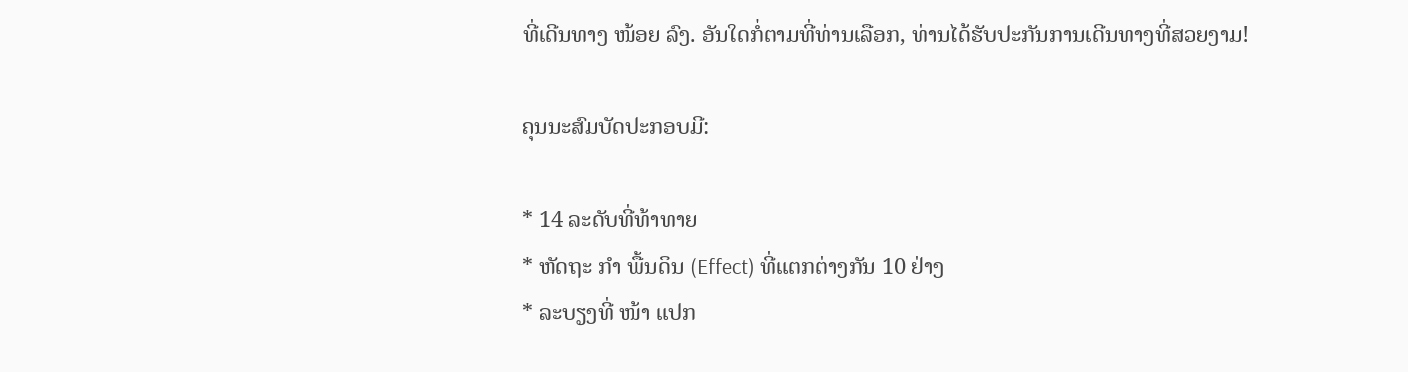ທີ່ເດີນທາງ ໜ້ອຍ ລົງ. ອັນໃດກໍ່ຕາມທີ່ທ່ານເລືອກ, ທ່ານໄດ້ຮັບປະກັນການເດີນທາງທີ່ສວຍງາມ!

ຄຸນນະສົມບັດປະກອບມີ:

* 14 ລະດັບທີ່ທ້າທາຍ
* ຫັດຖະ ກຳ ພື້ນດິນ (Effect) ທີ່ແຕກຕ່າງກັນ 10 ຢ່າງ
* ລະບຽງທີ່ ໜ້າ ແປກ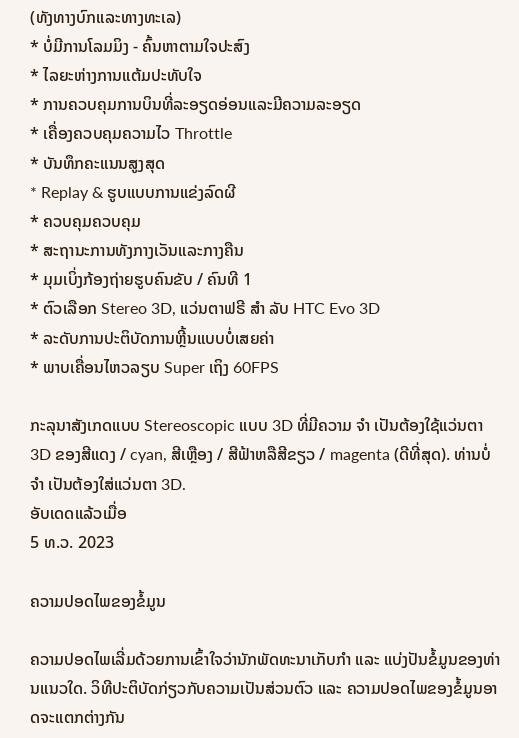(ທັງທາງບົກແລະທາງທະເລ)
* ບໍ່ມີການໂລມມິງ - ຄົ້ນຫາຕາມໃຈປະສົງ
* ໄລຍະຫ່າງການແຕ້ມປະທັບໃຈ
* ການຄວບຄຸມການບິນທີ່ລະອຽດອ່ອນແລະມີຄວາມລະອຽດ
* ເຄື່ອງຄວບຄຸມຄວາມໄວ Throttle
* ບັນທຶກຄະແນນສູງສຸດ
* Replay & ຮູບແບບການແຂ່ງລົດຜີ
* ຄວບຄຸມຄວບຄຸມ
* ສະຖານະການທັງກາງເວັນແລະກາງຄືນ
* ມຸມເບິ່ງກ້ອງຖ່າຍຮູບຄົນຂັບ / ຄົນທີ 1
* ຕົວເລືອກ Stereo 3D, ແວ່ນຕາຟຣີ ສຳ ລັບ HTC Evo 3D
* ລະດັບການປະຕິບັດການຫຼີ້ນແບບບໍ່ເສຍຄ່າ
* ພາບເຄື່ອນໄຫວລຽບ Super ເຖິງ 60FPS

ກະລຸນາສັງເກດແບບ Stereoscopic ແບບ 3D ທີ່ມີຄວາມ ຈຳ ເປັນຕ້ອງໃຊ້ແວ່ນຕາ 3D ຂອງສີແດງ / cyan, ສີເຫຼືອງ / ສີຟ້າຫລືສີຂຽວ / magenta (ດີທີ່ສຸດ). ທ່ານບໍ່ ຈຳ ເປັນຕ້ອງໃສ່ແວ່ນຕາ 3D.
ອັບເດດແລ້ວເມື່ອ
5 ທ.ວ. 2023

ຄວາມປອດໄພຂອງຂໍ້ມູນ

ຄວາມປອດໄພເລີ່ມດ້ວຍການເຂົ້າໃຈວ່ານັກພັດທະນາເກັບກຳ ແລະ ແບ່ງປັນຂໍ້ມູນຂອງທ່ານແນວໃດ. ວິທີປະຕິບັດກ່ຽວກັບຄວາມເປັນສ່ວນຕົວ ແລະ ຄວາມປອດໄພຂອງຂໍ້ມູນອາດຈະແຕກຕ່າງກັນ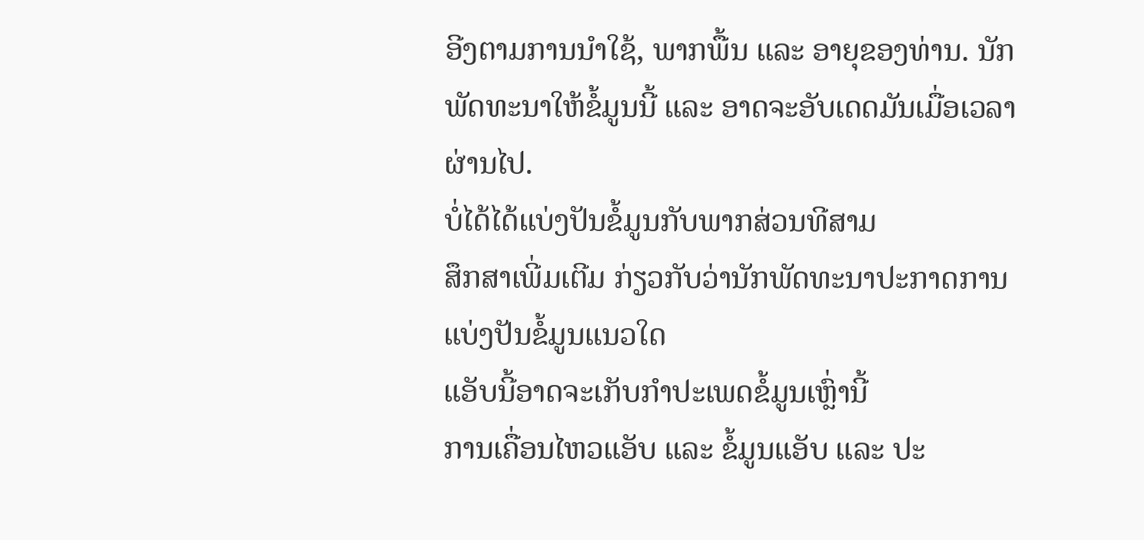ອີງຕາມການນຳໃຊ້, ພາກພື້ນ ແລະ ອາຍຸຂອງທ່ານ. ນັກພັດທະນາໃຫ້ຂໍ້ມູນນີ້ ແລະ ອາດຈະອັບເດດມັນເມື່ອເວລາຜ່ານໄປ.
ບໍ່ໄດ້ໄດ້ແບ່ງປັນຂໍ້ມູນກັບພາກສ່ວນທີສາມ
ສຶກສາເພີ່ມເຕີມ ກ່ຽວກັບວ່ານັກພັດທະນາປະກາດການແບ່ງປັນຂໍ້ມູນແນວໃດ
ແອັບນີ້ອາດຈະເກັບກຳປະເພດຂໍ້ມູນເຫຼົ່ານີ້
ການເຄື່ອນໄຫວແອັບ ແລະ ຂໍ້ມູນແອັບ ແລະ ປະ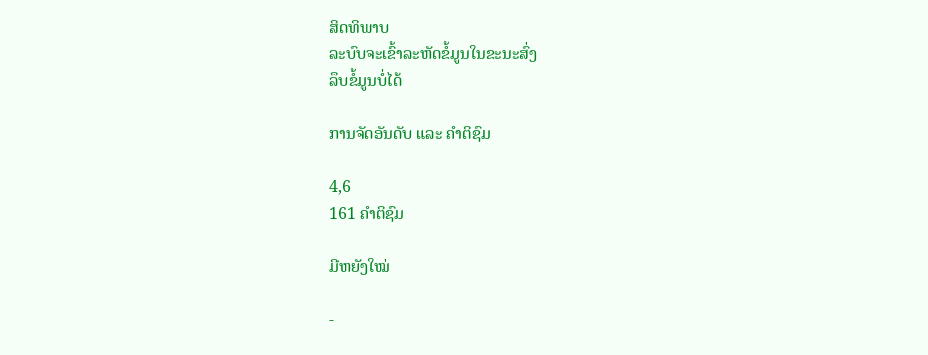ສິດທິພາບ
ລະບົບຈະເຂົ້າລະຫັດຂໍ້ມູນໃນຂະນະສົ່ງ
ລຶບຂໍ້ມູນບໍ່ໄດ້

ການຈັດອັນດັບ ແລະ ຄຳຕິຊົມ

4,6
161 ຄຳຕິຊົມ

ມີຫຍັງໃໝ່

-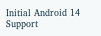Initial Android 14 Support